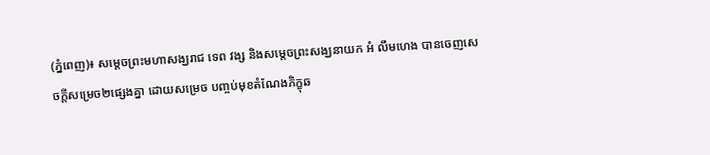(ភ្នំពេញ)៖ សម្តេចព្រះមហាសង្ឃរាជ ទេព វង្ស និងសម្តេចព្រះសង្ឃនាយក អំ លឹមហេង បានចេញសេចក្តីសម្រេច២ផ្សេងគ្នា ដោយសម្រេច បញ្ចប់មុខតំណែងភិក្ខុឆ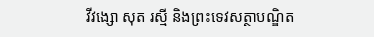វីវង្សោ សុត រស្មី និងព្រះទេវសត្ថាបណ្ឌិត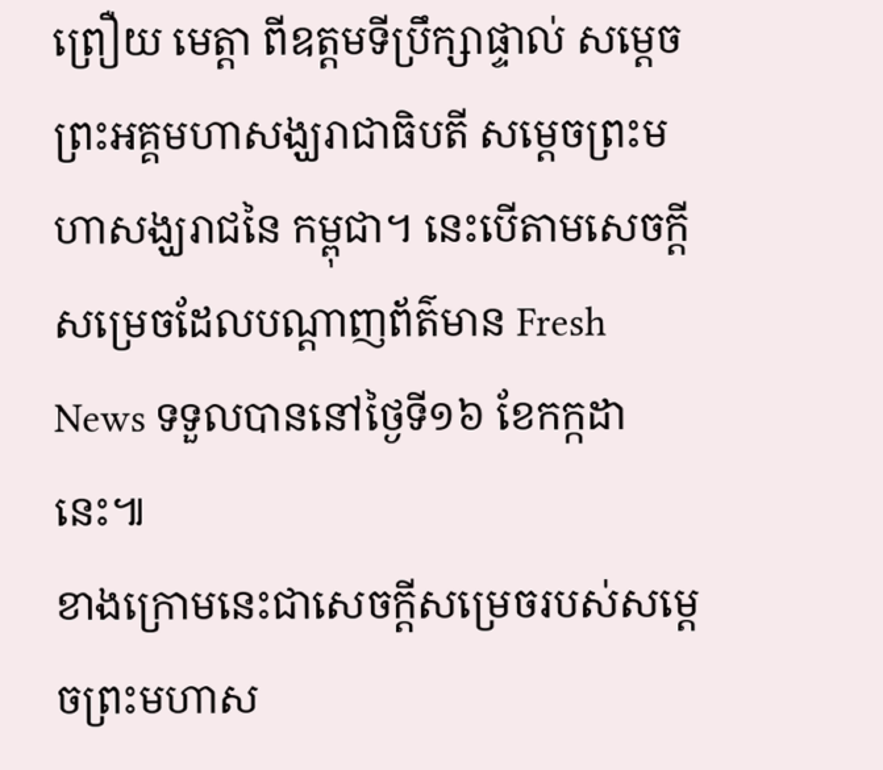ព្រឿយ មេត្តា ពីឧត្តមទីប្រឹក្សាផ្ទាល់ សម្តេចព្រះអគ្គមហាសង្ឃរាជាធិបតី សម្តេចព្រះមហាសង្ឃរាជនៃ កម្ពុជា។ នេះបើតាមសេចក្តីសម្រេចដែលបណ្តាញព័ត៌មាន Fresh News ទទួលបាននៅថ្ងៃទី១៦ ខែកក្កដានេះ៕
ខាងក្រោមនេះជាសេចក្តីសម្រេចរបស់សម្តេចព្រះមហាស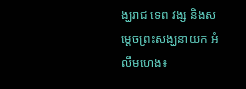ង្ឃរាជ ទេព វង្ស និងសម្តេចព្រះសង្ឃនាយក អំ លឹមហេង៖